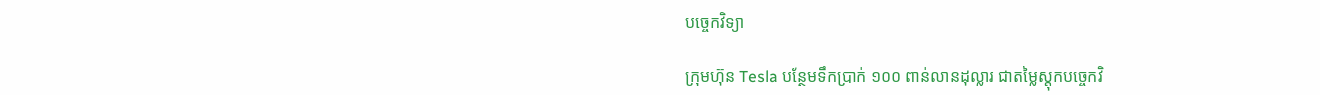បច្ចេកវិទ្យា

ក្រុមហ៊ុន Tesla បន្ថែមទឹកប្រាក់ ១០០ ពាន់លានដុល្លារ ជាតម្លៃស្តុកបច្ចេកវិ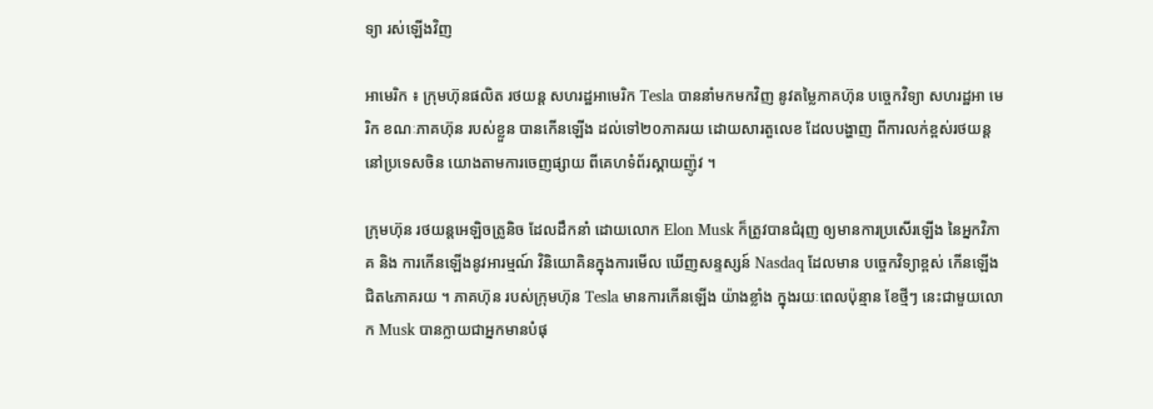ទ្យា រស់ឡើងវិញ

អាមេរិក ៖ ក្រុមហ៊ុនផលិត រថយន្ត សហរដ្ឋអាមេរិក Tesla បាននាំមកមកវិញ នូវតម្លៃភាគហ៊ុន បច្ចេកវិទ្យា សហរដ្ឋអា មេរិក ខណៈភាគហ៊ុន របស់ខ្លួន បានកើនឡើង ដល់ទៅ២០ភាគរយ ដោយសារតួលេខ ដែលបង្ហាញ ពីការលក់ខ្ពស់រថយន្ត នៅប្រទេសចិន យោងតាមការចេញផ្សាយ ពីគេហទំព័រស្គាយញ៉ូវ ។

ក្រុមហ៊ុន រថយន្តអេឡិចត្រូនិច ដែលដឹកនាំ ដោយលោក Elon Musk ក៏ត្រូវបានជំរុញ ឲ្យមានការប្រសើរឡើង នៃអ្នកវិភាគ និង ការកើនឡើងនូវអារម្មណ៍ វិនិយោគិនក្នុងការមើល ឃើញសន្ទស្សន៍ Nasdaq ដែលមាន បច្ចេកវិទ្យាខ្ពស់ កើនឡើងជិត៤ភាគរយ ។ ភាគហ៊ុន របស់ក្រុមហ៊ុន Tesla មានការកើនឡើង យ៉ាងខ្លាំង ក្នុងរយៈពេលប៉ុន្មាន ខែថ្មីៗ នេះជាមួយលោក Musk បានក្លាយជាអ្នកមានបំផុ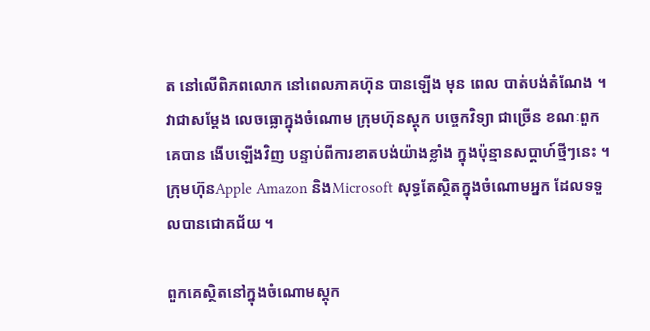ត នៅលើពិភពលោក នៅពេលភាគហ៊ុន បានឡើង មុន ពេល បាត់បង់តំណែង ។
វាជាសម្ដែង លេចធ្លោក្នុងចំណោម ក្រុមហ៊ុនស្តុក បច្ចេកវិទ្យា ជាច្រើន ខណៈពួកគេបាន ងើបឡើងវិញ បន្ទាប់ពីការខាតបង់យ៉ាងខ្លាំង ក្នុងប៉ុន្មានសប្តាហ៍ថ្មីៗនេះ ។ ក្រុមហ៊ុនApple Amazon និងMicrosoft សុទ្ធតែស្ថិតក្នុងចំណោមអ្នក ដែលទទួលបានជោគជ័យ ។

ពួកគេស្ថិតនៅក្នុងចំណោមស្តុក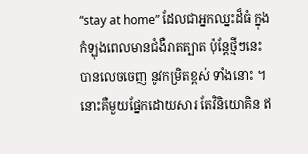“stay at home” ដែលជាអ្នកឈ្នះដ៏ធំ ក្នុងកំឡុងពេលមានជំងឺរាតត្បាត ប៉ុន្តែថ្មីៗនេះ បានលេចចេញ នូវកម្រិតខ្ពស់ ទាំងនោះ ។ នោះគឺមួយផ្នែកដោយសារ តែវិនិយោគិន ឥ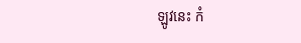ឡូវនេះ កំ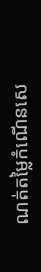ណត់តម្លៃកំណើនសេ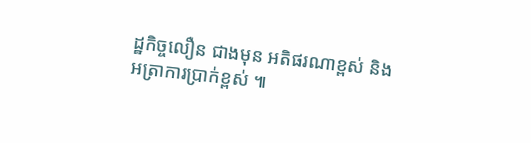ដ្ឋកិច្ចលឿន ជាងមុន អតិផរណាខ្ពស់ និងអត្រាការប្រាក់ខ្ពស់ ៕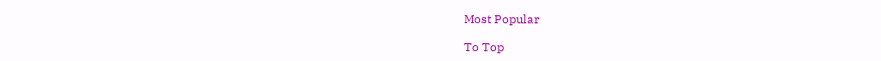Most Popular

To Top